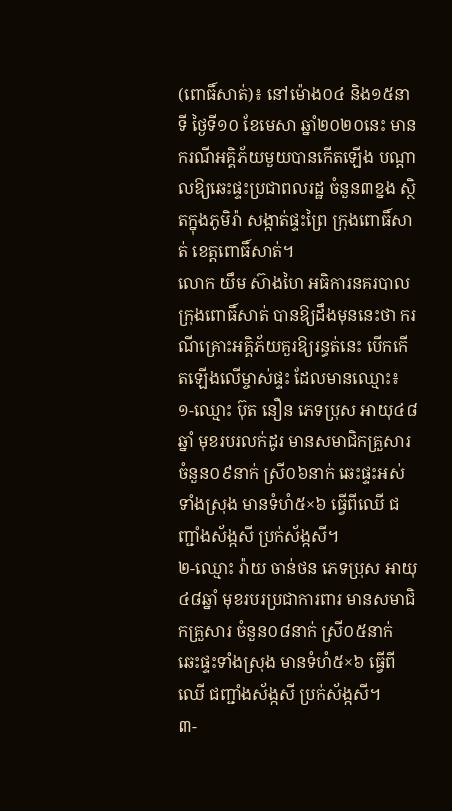(ពោធិ៍សាត់)៖ នៅម៉ោង០៤ និង១៥នាទី ថ្ងៃទី១០ ខែមេសា ឆ្នាំ២០២០នេះ មានករណីអគ្គិភ័យមួយបានកើតឡើង បណ្តាលឱ្យឆេះផ្ទះប្រជាពលរដ្ឋ ចំនួន៣ខ្នង ស្ថិតក្នុងភូមិរ៉ា សង្កាត់ផ្ទះព្រៃ ក្រុងពោធិ៍សាត់ ខេត្តពោធិ៍សាត់។
លោក យឹម ស៊ាងហៃ អធិការនគរបាលក្រុងពោធិ៍សាត់ បានឱ្យដឹងមុននេះថា ករណីគ្រោះអគ្គិភ័យគួរឱ្យរន្ធត់នេះ បើកកើតឡើងលើម្ចាស់ផ្ទះ ដែលមានឈ្មោះ៖
១-ឈ្មោះ ប៊ុត នឿន ភេទប្រុស អាយុ៤៨ឆ្នាំ មុខរបរលក់ដូរ មានសមាជិកគ្រួសារ ចំនួន០៩នាក់ ស្រី០៦នាក់ ឆេះផ្ទះអស់ទាំងស្រុង មានទំហំ៥×៦ ធ្វើពីឈើ ជញ្ជាំងស័ង្កសី ប្រក់ស័ង្កសី។
២-ឈ្មោះ រ៉ាយ ចាន់ថន ភេទប្រុស អាយុ៤៨ឆ្នាំ មុខរបរប្រជាការពារ មានសមាជិកគ្រួសារ ចំនួន០៨នាក់ ស្រី០៥នាក់ ឆេះផ្ទះទាំងស្រុង មានទំហំ៥×៦ ធ្វើពីឈើ ជញ្ជាំងស័ង្កសី ប្រក់ស័ង្កសី។
៣-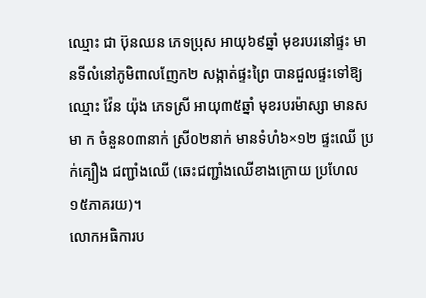ឈ្មោះ ជា ប៊ុនឈន ភេទប្រុស អាយុ៦៩ឆ្នាំ មុខរបរនៅផ្ទះ មានទីលំនៅភូមិពាលញែក២ សង្កាត់ផ្ទះព្រៃ បានជួលផ្ទះទៅឱ្យឈ្មោះ វ៉ែន យ៉ុង ភេទស្រី អាយុ៣៥ឆ្នាំ មុខរបរម៉ាស្សា មានសមា ក ចំនួន០៣នាក់ ស្រី០២នាក់ មានទំហំ៦×១២ ផ្ទះឈើ ប្រក់គ្បឿង ជញ្ជាំងឈើ (ឆេះជញ្ជាំងឈើខាងក្រោយ ប្រហែល១៥ភាគរយ)។
លោកអធិការប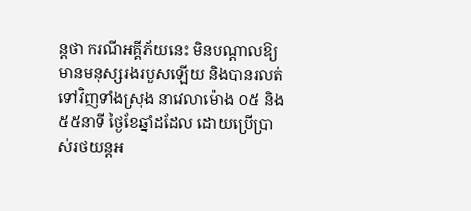ន្តថា ករណីអគ្គីភ័យនេះ មិនបណ្តាលឱ្យមានមនុស្សរងរបួសឡើយ និងបានរលត់ទៅវិញទាំងស្រុង នាវេលាម៉ោង ០៥ និង៥៥នាទី ថ្ងៃខែឆ្នាំដដែល ដោយប្រើប្រាស់រថយន្តអ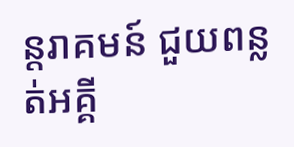ន្តរាគមន៍ ជួយពន្លត់អគ្គី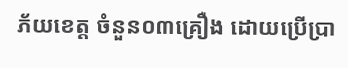ភ័យខេត្ត ចំនួន០៣គ្រឿង ដោយប្រើប្រា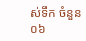ស់ទឹក ចំនួន០៦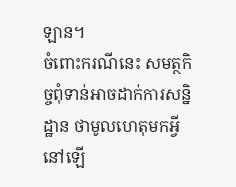ឡាន។
ចំពោះករណីនេះ សមត្ថកិច្ចពុំទាន់អាចដាក់ការសន្និដ្ឋាន ថាមូលហេតុមកអ្វីនៅឡើ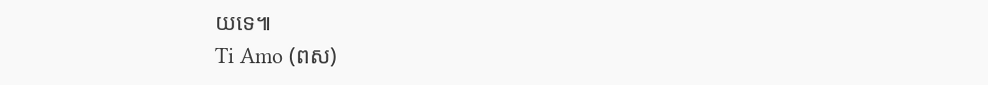យទេ៕
Ti Amo (ពស)